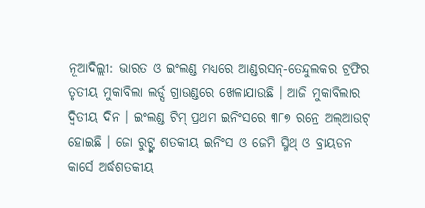ନୂଆଦିଲ୍ଲୀ: ଭାରତ ଓ ଇଂଲଣ୍ଡ ମଧ୍ୟରେ ଆଣ୍ଡରସନ୍-ତେନ୍ଦୁଲକର ଟ୍ରଫିର ତୃତୀୟ ମୁକାବିଲା ଲର୍ଡ୍ସ ଗ୍ରାଉଣ୍ଡରେ ଖେଳାଯାଉଛି । ଆଜି ମୁକାବିଲାର ଦ୍ୱିତୀୟ ଦିନ । ଇଂଲଣ୍ଡ ଟିମ୍ ପ୍ରଥମ ଇନିଂସରେ ୩୮୭ ରନ୍ରେ ଅଲ୍ଆଉଟ୍ ହୋଇଛି । ଜୋ ରୁଟ୍ଙ୍କ ଶତକୀୟ ଇନିଂସ ଓ ଜେମି ସ୍ମିଥ୍ ଓ ବ୍ରାୟଡନ କାର୍ସେ ଅର୍ଦ୍ଧଶତକୀୟ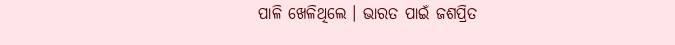ପାଳି ଖେଳିଥିଲେ । ଭାରତ ପାଇଁ ଜଶପ୍ରିତ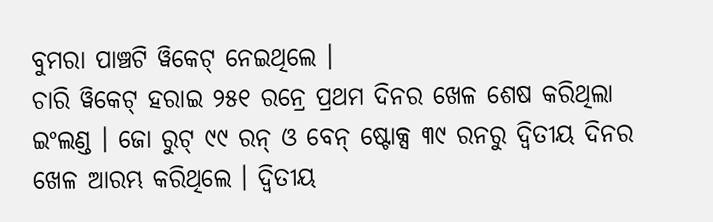ବୁମରା ପାଞ୍ଚଟି ୱିକେଟ୍ ନେଇଥିଲେ ।
ଚାରି ୱିକେଟ୍ ହରାଇ ୨୫୧ ରନ୍ରେ ପ୍ରଥମ ଦିନର ଖେଳ ଶେଷ କରିଥିଲା ଇଂଲଣ୍ଡ । ଜୋ ରୁଟ୍ ୯୯ ରନ୍ ଓ ବେନ୍ ଷ୍ଟୋକ୍ସ ୩୯ ରନରୁ ଦ୍ୱିତୀୟ ଦିନର ଖେଳ ଆରମ୍ଭ କରିଥିଲେ । ଦ୍ୱିତୀୟ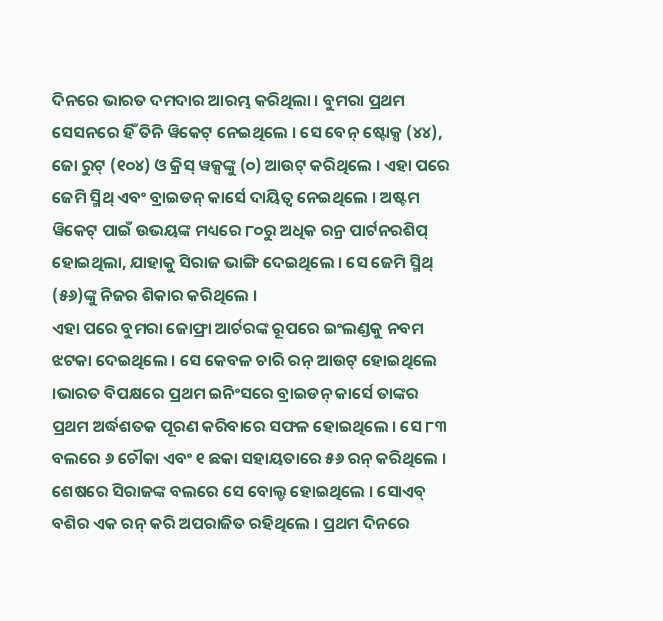ଦିନରେ ଭାରତ ଦମଦାର ଆରମ୍ଭ କରିଥିଲା । ବୁମରା ପ୍ରଥମ ସେସନରେ ହିଁ ତିନି ୱିକେଟ୍ ନେଇଥିଲେ । ସେ ବେନ୍ ଷ୍ଟୋକ୍ସ (୪୪), ଜୋ ରୁଟ୍ (୧୦୪) ଓ କ୍ରିସ୍ ୱକ୍ସଙ୍କୁ (୦) ଆଉଟ୍ କରିଥିଲେ । ଏହା ପରେ ଜେମି ସ୍ମିଥ୍ ଏବଂ ବ୍ରାଇଡନ୍ କାର୍ସେ ଦାୟିତ୍ୱ ନେଇଥିଲେ । ଅଷ୍ଟମ ୱିକେଟ୍ ପାଇଁ ଉଭୟଙ୍କ ମଧ୍ୟରେ ୮୦ରୁ ଅଧିକ ରନ୍ର ପାର୍ଟନରଶିପ୍ ହୋଇଥିଲା, ଯାହାକୁ ସିରାଜ ଭାଙ୍ଗି ଦେଇଥିଲେ । ସେ ଜେମି ସ୍ମିଥ୍ (୫୬)ଙ୍କୁ ନିଜର ଶିକାର କରିଥିଲେ ।
ଏହା ପରେ ବୁମରା ଜୋଫ୍ରା ଆର୍ଚରଙ୍କ ରୂପରେ ଇଂଲଣ୍ଡକୁ ନବମ ଝଟକା ଦେଇଥିଲେ । ସେ କେବଳ ଚାରି ରନ୍ ଆଉଟ୍ ହୋଇଥିଲେ ।ଭାରତ ବିପକ୍ଷରେ ପ୍ରଥମ ଇନିଂସରେ ବ୍ରାଇଡନ୍ କାର୍ସେ ତାଙ୍କର ପ୍ରଥମ ଅର୍ଦ୍ଧଶତକ ପୂରଣ କରିବାରେ ସଫଳ ହୋଇଥିଲେ । ସେ ୮୩ ବଲରେ ୬ ଚୌକା ଏବଂ ୧ ଛକା ସହାୟତାରେ ୫୬ ରନ୍ କରିଥିଲେ । ଶେଷରେ ସିରାଜଙ୍କ ବଲରେ ସେ ବୋଲ୍ଡ ହୋଇଥିଲେ । ସୋଏବ୍ ବଶିର ଏକ ରନ୍ କରି ଅପରାଜିତ ରହିଥିଲେ । ପ୍ରଥମ ଦିନରେ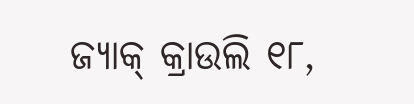ଜ୍ୟାକ୍ କ୍ରାଉଲି ୧୮,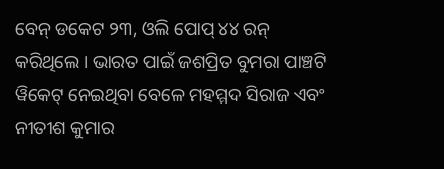ବେନ୍ ଡକେଟ ୨୩, ଓଲି ପୋପ୍ ୪୪ ରନ୍ କରିଥିଲେ । ଭାରତ ପାଇଁ ଜଶପ୍ରିତ ବୁମରା ପାଞ୍ଚଟି ୱିକେଟ୍ ନେଇଥିବା ବେଳେ ମହମ୍ମଦ ସିରାଜ ଏବଂ ନୀତୀଶ କୁମାର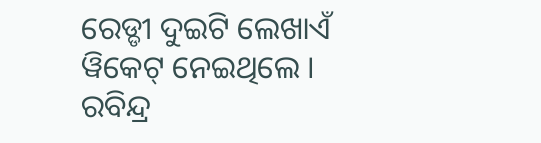ରେଡ୍ଡୀ ଦୁଇଟି ଲେଖାଏଁ ୱିକେଟ୍ ନେଇଥିଲେ । ରବିନ୍ଦ୍ର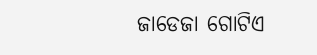ଜାଡେଜା ଗୋଟିଏ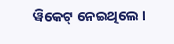ୱିକେଟ୍ ନେଇଥିଲେ ।